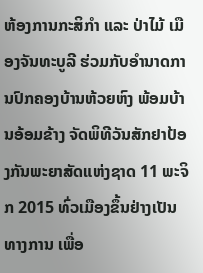ຫ້ອງການກະສິກຳ ແລະ ປ່າໄມ້ ເມືອງຈັນທະບູລີ ຮ່ວມກັບອຳນາດການປົກຄອງບ້ານຫ້ວຍຫົງ ພ້ອມບ້ານອ້ອມຂ້າງ ຈັດພິທີວັນສັກຢາປ້ອງກັນພະຍາສັດແຫ່ງຊາດ 11 ພະຈິກ 2015 ທົ່ວເມືອງຂຶ້ນຢ່າງເປັນທາງການ ເພື່ອ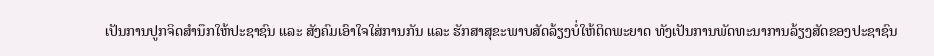ເປັນການປູກຈິດສຳນຶກໃຫ້ປະຊາຊົນ ແລະ ສັງຄົມເອົາໃຈໃສ່ການກັນ ແລະ ຮັກສາສຸຂະພາບສັດລ້ຽງບໍ່ໃຫ້ຕິດພະຍາດ ທັງເປັນການພັດທະນາການລ້ຽງສັດຂອງປະຊາຊົນ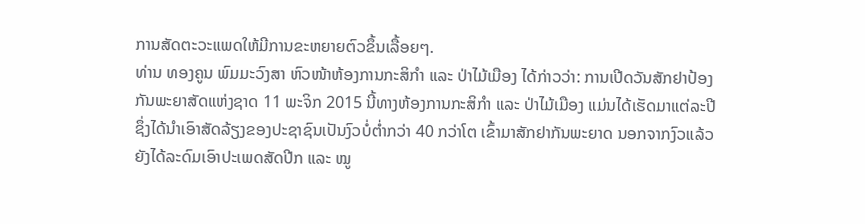ການສັດຕະວະແພດໃຫ້ມີການຂະຫຍາຍຕົວຂຶ້ນເລື້ອຍໆ.
ທ່ານ ທອງຄູນ ພົມມະວົງສາ ຫົວໜ້າຫ້ອງການກະສິກຳ ແລະ ປ່າໄມ້ເມືອງ ໄດ້ກ່າວວ່າ: ການເປີດວັນສັກຢາປ້ອງກັນພະຍາສັດແຫ່ງຊາດ 11 ພະຈິກ 2015 ນີ້ທາງຫ້ອງການກະສິກຳ ແລະ ປ່າໄມ້ເມືອງ ແມ່ນໄດ້ເຮັດມາແຕ່ລະປີ ຊຶ່ງໄດ້ນຳເອົາສັດລ້ຽງຂອງປະຊາຊົນເປັນງົວບໍ່ຕ່ຳກວ່າ 40 ກວ່າໂຕ ເຂົ້າມາສັກຢາກັນພະຍາດ ນອກຈາກງົວແລ້ວຍັງໄດ້ລະດົມເອົາປະເພດສັດປີກ ແລະ ໝູ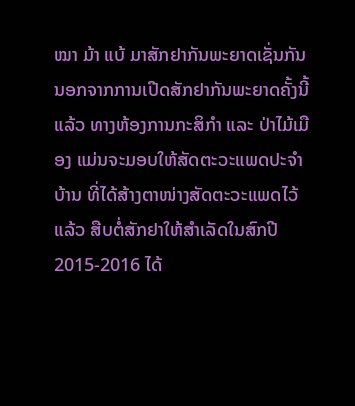ໝາ ມ້າ ແບ້ ມາສັກຢາກັນພະຍາດເຊັ່ນກັນ ນອກຈາກການເປີດສັກຢາກັນພະຍາດຄັ້ງນີ້ແລ້ວ ທາງຫ້ອງການກະສິກຳ ແລະ ປ່າໄມ້ເມືອງ ແມ່ນຈະມອບໃຫ້ສັດຕະວະແພດປະຈຳບ້ານ ທີ່ໄດ້ສ້າງຕາໜ່າງສັດຕະວະແພດໄວ້ແລ້ວ ສືບຕໍ່ສັກຢາໃຫ້ສຳເລັດໃນສົກປີ 2015-2016 ໄດ້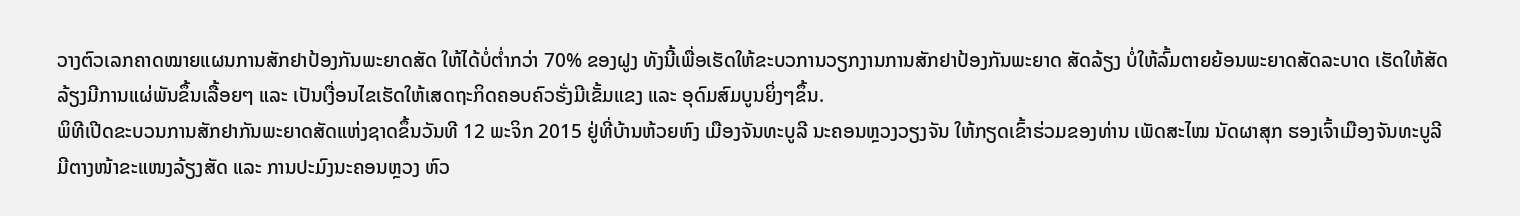ວາງຕົວເລກຄາດໝາຍແຜນການສັກຢາປ້ອງກັນພະຍາດສັດ ໃຫ້ໄດ້ບໍ່ຕ່ຳກວ່າ 70% ຂອງຝູງ ທັງນີ້ເພື່ອເຮັດໃຫ້ຂະບວການວຽກງານການສັກຢາປ້ອງກັນພະຍາດ ສັດລ້ຽງ ບໍ່ໃຫ້ລົ້ມຕາຍຍ້ອນພະຍາດສັດລະບາດ ເຮັດໃຫ້ສັດລ້ຽງມີການແຜ່ພັນຂຶ້ນເລື້ອຍໆ ແລະ ເປັນເງື່ອນໄຂເຮັດໃຫ້ເສດຖະກິດຄອບຄົວຮັ່ງມີເຂັ້ມແຂງ ແລະ ອຸດົມສົມບູນຍິ່ງໆຂຶ້ນ.
ພິທີເປີດຂະບວນການສັກຢາກັນພະຍາດສັດແຫ່ງຊາດຂຶ້ນວັນທີ 12 ພະຈິກ 2015 ຢູ່ທີ່ບ້ານຫ້ວຍຫົງ ເມືອງຈັນທະບູລີ ນະຄອນຫຼວງວຽງຈັນ ໃຫ້ກຽດເຂົ້າຮ່ວມຂອງທ່ານ ເພັດສະໄໝ ນັດຜາສຸກ ຮອງເຈົ້າເມືອງຈັນທະບູລີ ມີຕາງໜ້າຂະແໜງລ້ຽງສັດ ແລະ ການປະມົງນະຄອນຫຼວງ ຫົວ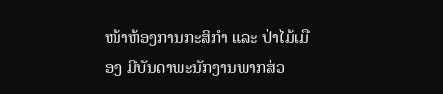ໜ້າຫ້ອງການກະສິກຳ ແລະ ປ່າໄມ້ເມືອງ ມີບັນດາພະນັກງານພາກສ່ວ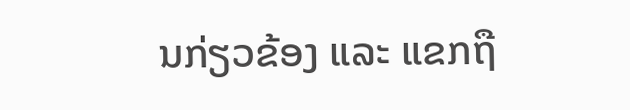ນກ່ຽວຂ້ອງ ແລະ ແຂກຖື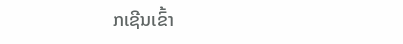ກເຊີນເຂົ້າ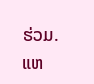ຮ່ວມ.
ແຫ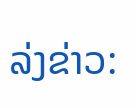ລ່ງຂ່າວ: